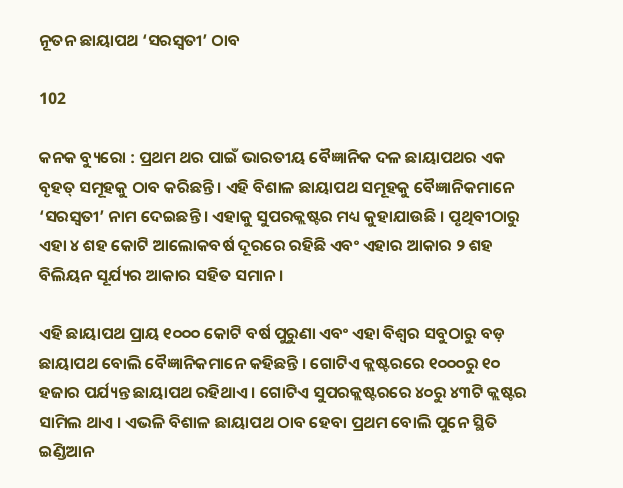ନୂତନ ଛାୟାପଥ ‘ସରସ୍ୱତୀ’ ଠାବ

102

କନକ ବ୍ୟୁରୋ : ପ୍ରଥମ ଥର ପାଇଁ ଭାରତୀୟ ବୈଜ୍ଞାନିକ ଦଳ ଛାୟାପଥର ଏକ ବୃହତ୍ ସମୂହକୁ ଠାବ କରିଛନ୍ତି । ଏହି ବିଶାଳ ଛାୟାପଥ ସମୂହକୁ ବୈଜ୍ଞାନିକମାନେ ‘ସରସ୍ୱତୀ’ ନାମ ଦେଇଛନ୍ତି । ଏହାକୁ ସୁପରକ୍ଲଷ୍ଟର ମଧ୍ୟ କୁହାଯାଉଛି । ପୃଥିବୀଠାରୁ ଏହା ୪ ଶହ କୋଟି ଆଲୋକବର୍ଷ ଦୂରରେ ରହିଛି ଏବଂ ଏହାର ଆକାର ୨ ଶହ ବିଲିୟନ ସୂର୍ଯ୍ୟର ଆକାର ସହିତ ସମାନ ।

ଏହି ଛାୟାପଥ ପ୍ରାୟ ୧୦୦୦ କୋଟି ବର୍ଷ ପୁରୁଣା ଏବଂ ଏହା ବିଶ୍ୱର ସବୁଠାରୁ ବଡ଼ ଛାୟାପଥ ବୋଲି ବୈଜ୍ଞାନିକମାନେ କହିଛନ୍ତି । ଗୋଟିଏ କ୍ଲଷ୍ଟରରେ ୧୦୦୦ରୁ ୧୦ ହଜାର ପର୍ଯ୍ୟନ୍ତ ଛାୟାପଥ ରହିଥାଏ । ଗୋଟିଏ ସୁପରକ୍ଲଷ୍ଟରରେ ୪୦ରୁ ୪୩ଟି କ୍ଲଷ୍ଟର ସାମିଲ ଥାଏ । ଏଭଳି ବିଶାଳ ଛାୟାପଥ ଠାବ ହେବା ପ୍ରଥମ ବୋଲି ପୁନେ ସ୍ଥିତି ଇଣ୍ଡିଆନ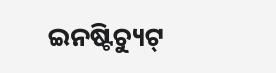ଇନଷ୍ଟିଚ୍ୟୁଟ୍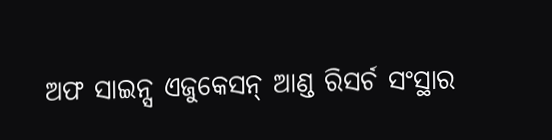ଅଫ ସାଇନ୍ସ ଏଜୁକେସନ୍ ଆଣ୍ଡ ରିସର୍ଚ ସଂସ୍ଥାର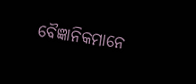ବୈଜ୍ଞାନିକମାନେ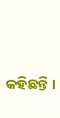କହିଛନ୍ତି ।